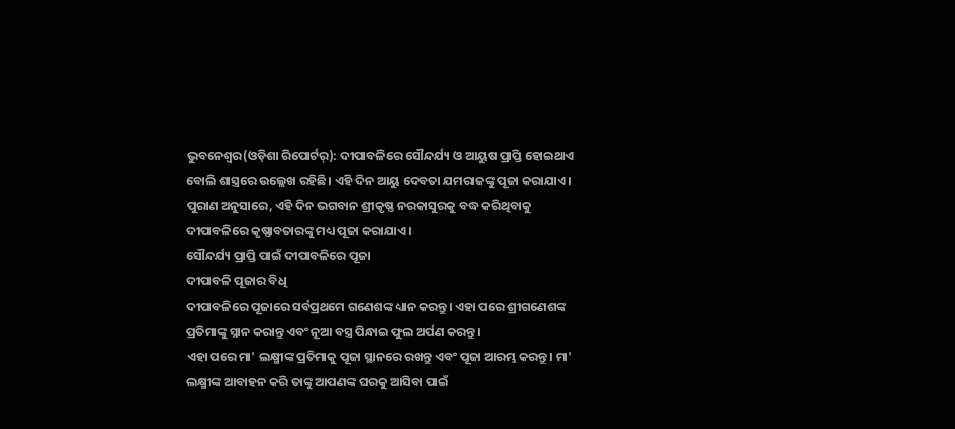ଭୁବନେଶ୍ୱର(ଓଡ଼ିଶା ରିପୋର୍ଟର୍): ଦୀପାବଳିରେ ସୌନ୍ଦର୍ଯ୍ୟ ଓ ଆୟୁଷ ପ୍ରାପ୍ତି ହୋଇଥାଏ ବୋଲି ଶାସ୍ତ୍ରରେ ଉଲ୍ଲେଖ ରହିଛି। ଏହି ଦିନ ଆୟୁ ଦେବତା ଯମରାଜଙ୍କୁ ପୂଜା କରାଯାଏ।
ପୁରାଣ ଅନୁସାରେ, ଏହି ଦିନ ଭଗବାନ ଶ୍ରୀକୃଷ୍ଣ ନରକାସୁରକୁ ବଦ୍ଧ କରିଥିବାକୁ ଦୀପାବଳିରେ କୃଷ୍ଣାବତାରଙ୍କୁ ମଧ୍ୟ ପୂଜା କରାଯାଏ।
ସୌନ୍ଦର୍ଯ୍ୟ ପ୍ରାପ୍ତି ପାଇଁ ଦୀପାବଳିରେ ପୂଜା
ଦୀପାବଳି ପୂଜାର ବିଧି
ଦୀପାବଳିରେ ପୂଜାରେ ସର୍ବପ୍ରଥମେ ଗଣେଶଙ୍କ ଧ୍ୟାନ କରନ୍ତୁ। ଏହା ପରେ ଶ୍ରୀଗଣେଶଙ୍କ ପ୍ରତିମାଙ୍କୁ ସ୍ନାନ କରାନ୍ତୁ ଏବଂ ନୂଆ ବସ୍ତ୍ର ପିନ୍ଧାଇ ଫୁଲ ଅର୍ପଣ କରନ୍ତୁ।
ଏହା ପରେ ମା' ଲକ୍ଷ୍ମୀଙ୍କ ପ୍ରତିମାକୁ ପୂଜା ସ୍ଥାନରେ ରଖନ୍ତୁ ଏବଂ ପୂଜା ଆରମ୍ଭ କରନ୍ତୁ। ମା' ଲକ୍ଷ୍ମୀଙ୍କ ଆବାହନ କରି ତାଙ୍କୁ ଆପଣଙ୍କ ଘରକୁ ଆସିବା ପାଇଁ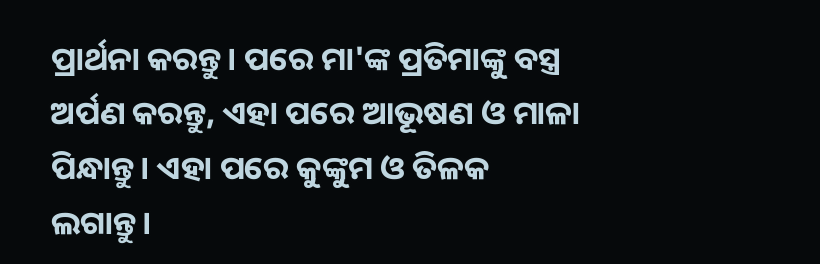ପ୍ରାର୍ଥନା କରନ୍ତୁ। ପରେ ମା'ଙ୍କ ପ୍ରତିମାଙ୍କୁ ବସ୍ତ୍ର ଅର୍ପଣ କରନ୍ତୁ, ଏହା ପରେ ଆଭୂଷଣ ଓ ମାଳା ପିନ୍ଧାନ୍ତୁ। ଏହା ପରେ କୁଙ୍କୁମ ଓ ତିଳକ ଲଗାନ୍ତୁ।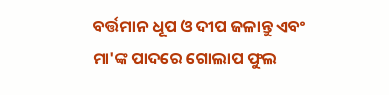ବର୍ତ୍ତମାନ ଧୂପ ଓ ଦୀପ ଜଳାନ୍ତୁ ଏବଂ ମା'ଙ୍କ ପାଦରେ ଗୋଲାପ ଫୁଲ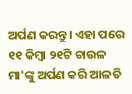ଅର୍ପଣ କରନ୍ତୁ। ଏହା ପରେ ୧୧ କିମ୍ୱା ୨୧ଟି ଚାଉଳ ମା'ଙ୍କୁ ଅର୍ପଣ କରି ଆଳତି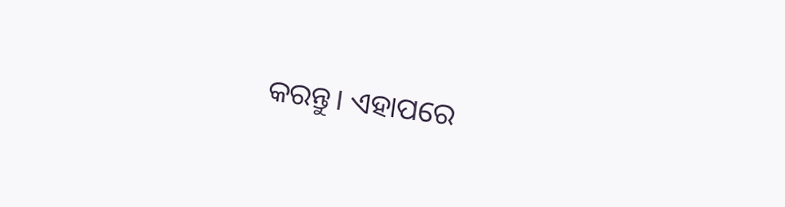କରନ୍ତୁ। ଏହାପରେ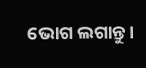ଭୋଗ ଲଗାନ୍ତୁ।